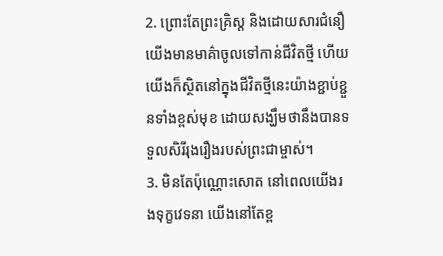2. ព្រោះតែព្រះគ្រិស្ដ និងដោយសារជំនឿ យើងមានមាគ៌ាចូលទៅកាន់ជីវិតថ្មី ហើយយើងក៏ស្ថិតនៅក្នុងជីវិតថ្មីនេះយ៉ាងខ្ជាប់ខ្ជួនទាំងខ្ពស់មុខ ដោយសង្ឃឹមថានឹងបានទទួលសិរីរុងរឿងរបស់ព្រះជាម្ចាស់។
3. មិនតែប៉ុណ្ណោះសោត នៅពេលយើងរងទុក្ខវេទនា យើងនៅតែខ្ព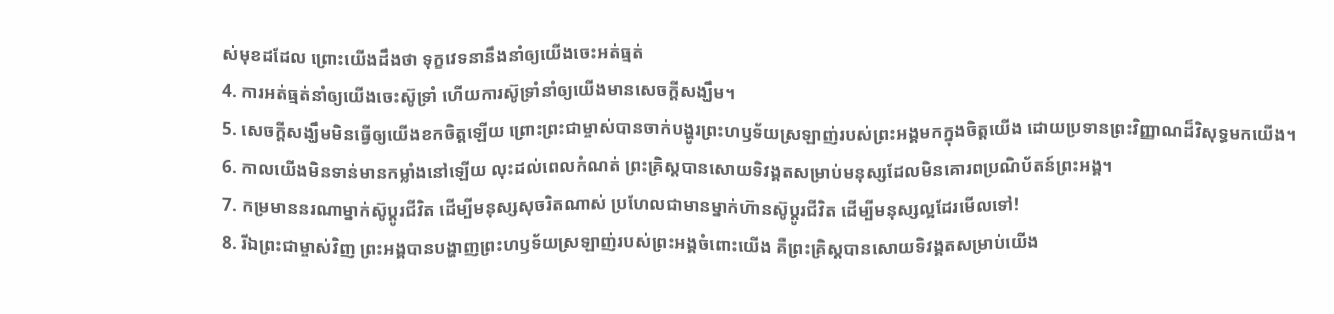ស់មុខដដែល ព្រោះយើងដឹងថា ទុក្ខវេទនានឹងនាំឲ្យយើងចេះអត់ធ្មត់
4. ការអត់ធ្មត់នាំឲ្យយើងចេះស៊ូទ្រាំ ហើយការស៊ូទ្រាំនាំឲ្យយើងមានសេចក្ដីសង្ឃឹម។
5. សេចក្ដីសង្ឃឹមមិនធ្វើឲ្យយើងខកចិត្តឡើយ ព្រោះព្រះជាម្ចាស់បានចាក់បង្ហូរព្រះហឫទ័យស្រឡាញ់របស់ព្រះអង្គមកក្នុងចិត្តយើង ដោយប្រទានព្រះវិញ្ញាណដ៏វិសុទ្ធមកយើង។
6. កាលយើងមិនទាន់មានកម្លាំងនៅឡើយ លុះដល់ពេលកំណត់ ព្រះគ្រិស្ដបានសោយទិវង្គតសម្រាប់មនុស្សដែលមិនគោរពប្រណិប័តន៍ព្រះអង្គ។
7. កម្រមាននរណាម្នាក់ស៊ូប្ដូរជីវិត ដើម្បីមនុស្សសុចរិតណាស់ ប្រហែលជាមានម្នាក់ហ៊ានស៊ូប្ដូរជីវិត ដើម្បីមនុស្សល្អដែរមើលទៅ!
8. រីឯព្រះជាម្ចាស់វិញ ព្រះអង្គបានបង្ហាញព្រះហឫទ័យស្រឡាញ់របស់ព្រះអង្គចំពោះយើង គឺព្រះគ្រិស្ដបានសោយទិវង្គតសម្រាប់យើង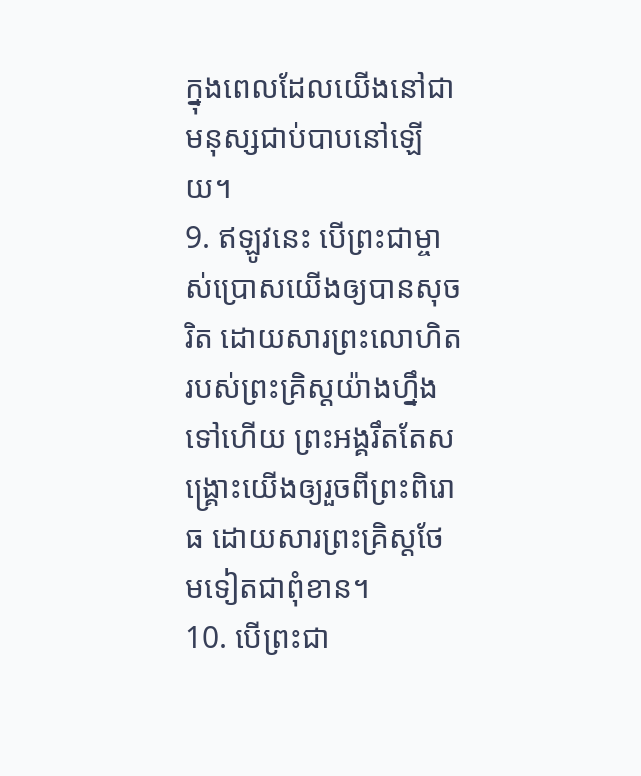ក្នុងពេលដែលយើងនៅជាមនុស្សជាប់បាបនៅឡើយ។
9. ឥឡូវនេះ បើព្រះជាម្ចាស់ប្រោសយើងឲ្យបានសុចរិត ដោយសារព្រះលោហិតរបស់ព្រះគ្រិស្ដយ៉ាងហ្នឹងទៅហើយ ព្រះអង្គរឹតតែសង្គ្រោះយើងឲ្យរួចពីព្រះពិរោធ ដោយសារព្រះគ្រិស្ដថែមទៀតជាពុំខាន។
10. បើព្រះជា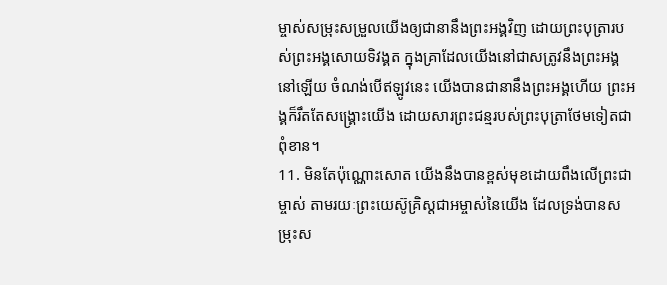ម្ចាស់សម្រុះសម្រួលយើងឲ្យជានានឹងព្រះអង្គវិញ ដោយព្រះបុត្រារបស់ព្រះអង្គសោយទិវង្គត ក្នុងគ្រាដែលយើងនៅជាសត្រូវនឹងព្រះអង្គនៅឡើយ ចំណង់បើឥឡូវនេះ យើងបានជានានឹងព្រះអង្គហើយ ព្រះអង្គក៏រឹតតែសង្គ្រោះយើង ដោយសារព្រះជន្មរបស់ព្រះបុត្រាថែមទៀតជាពុំខាន។
11. មិនតែប៉ុណ្ណោះសោត យើងនឹងបានខ្ពស់មុខដោយពឹងលើព្រះជាម្ចាស់ តាមរយៈព្រះយេស៊ូគ្រិស្ដជាអម្ចាស់នៃយើង ដែលទ្រង់បានសម្រុះស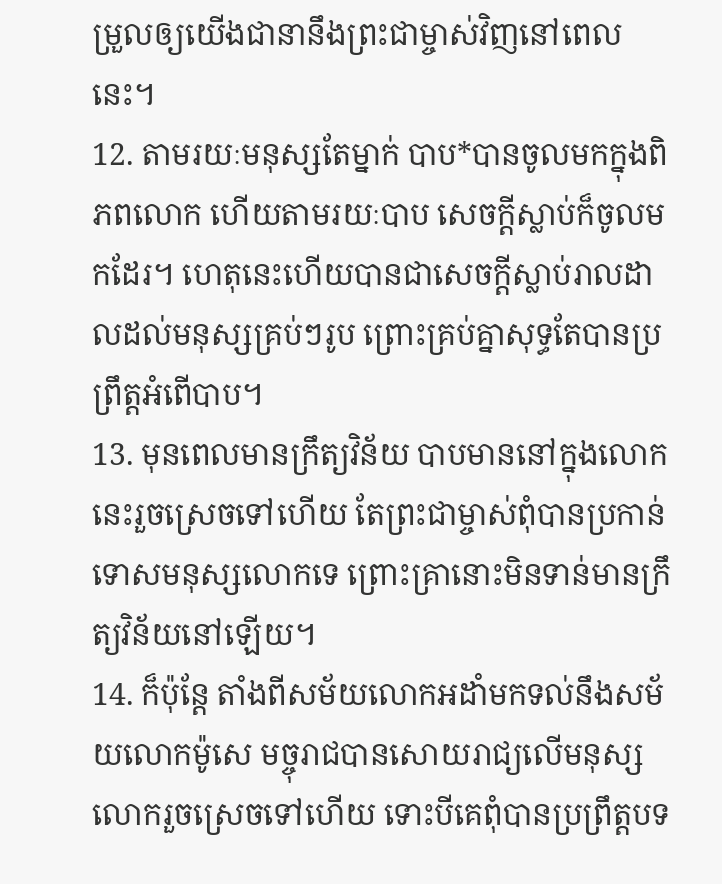ម្រួលឲ្យយើងជានានឹងព្រះជាម្ចាស់វិញនៅពេលនេះ។
12. តាមរយៈមនុស្សតែម្នាក់ បាប*បានចូលមកក្នុងពិភពលោក ហើយតាមរយៈបាប សេចក្ដីស្លាប់ក៏ចូលមកដែរ។ ហេតុនេះហើយបានជាសេចក្ដីស្លាប់រាលដាលដល់មនុស្សគ្រប់ៗរូប ព្រោះគ្រប់គ្នាសុទ្ធតែបានប្រព្រឹត្តអំពើបាប។
13. មុនពេលមានក្រឹត្យវិន័យ បាបមាននៅក្នុងលោកនេះរួចស្រេចទៅហើយ តែព្រះជាម្ចាស់ពុំបានប្រកាន់ទោសមនុស្សលោកទេ ព្រោះគ្រានោះមិនទាន់មានក្រឹត្យវិន័យនៅឡើយ។
14. ក៏ប៉ុន្តែ តាំងពីសម័យលោកអដាំមកទល់នឹងសម័យលោកម៉ូសេ មច្ចុរាជបានសោយរាជ្យលើមនុស្សលោករួចស្រេចទៅហើយ ទោះបីគេពុំបានប្រព្រឹត្តបទ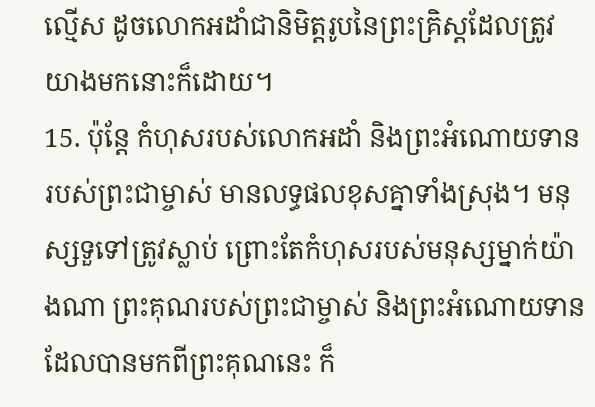ល្មើស ដូចលោកអដាំជានិមិត្តរូបនៃព្រះគ្រិស្ដដែលត្រូវយាងមកនោះក៏ដោយ។
15. ប៉ុន្តែ កំហុសរបស់លោកអដាំ និងព្រះអំណោយទានរបស់ព្រះជាម្ចាស់ មានលទ្ធផលខុសគ្នាទាំងស្រុង។ មនុស្សទួទៅត្រូវស្លាប់ ព្រោះតែកំហុសរបស់មនុស្សម្នាក់យ៉ាងណា ព្រះគុណរបស់ព្រះជាម្ចាស់ និងព្រះអំណោយទានដែលបានមកពីព្រះគុណនេះ ក៏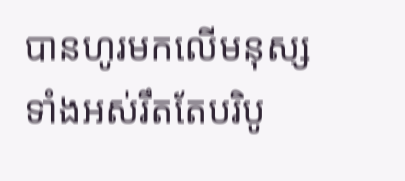បានហូរមកលើមនុស្សទាំងអស់រឹតតែបរិបូ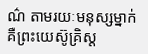ណ៌ តាមរយៈមនុស្សម្នាក់ គឺព្រះយេស៊ូគ្រិស្ដ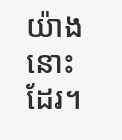យ៉ាងនោះដែរ។